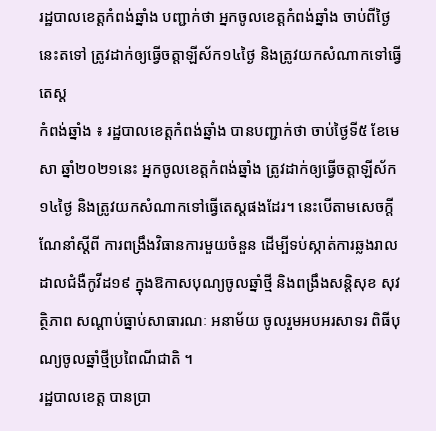រដ្ឋបាលខេត្តកំពង់ឆ្នាំង បញ្ជាក់ថា អ្នកចូលខេត្តកំពង់ឆ្នាំង ចាប់ពីថ្ងៃនេះតទៅ ត្រូវដាក់ឲ្យធ្វើចត្តាឡីស័ក១៤ថ្ងៃ និងត្រូវយកសំណាកទៅធ្វើតេស្ត
កំពង់ឆ្នាំង ៖ រដ្ឋបាលខេត្តកំពង់ឆ្នាំង បានបញ្ជាក់ថា ចាប់ថ្ងៃទី៥ ខែមេសា ឆ្នាំ២០២១នេះ អ្នកចូលខេត្តកំពង់ឆ្នាំង ត្រូវដាក់ឲ្យធ្វើចត្តាឡីស័ក១៤ថ្ងៃ និងត្រូវយកសំណាកទៅធ្វើតេស្តផងដែរ។ នេះបើតាមសេចក្តីណែនាំស្តីពី ការពង្រឹងវិធានការមួយចំនួន ដើម្បីទប់ស្កាត់ការឆ្លងរាលដាលជំងឺកូវីដ១៩ ក្នុងឱកាសបុណ្យចូលឆ្នាំថ្មី និងពង្រឹងសន្តិសុខ សុវត្ថិភាព សណ្តាប់ធ្នាប់សាធារណៈ អនាម័យ ចូលរួមអបអរសាទរ ពិធីបុណ្យចូលឆ្នាំថ្មីប្រពៃណីជាតិ ។
រដ្ឋបាលខេត្ត បានប្រា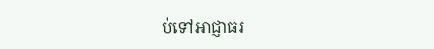ប់ទៅអាជ្ញាធរ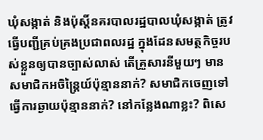ឃុំសង្កាត់ និងប៉ុស្តិ៍នគរបាលរដ្ឋបាលឃុំសង្កាត់ ត្រូវធ្វើបញ្ជីគ្រប់គ្រងប្រជាពលរដ្ឋ ក្នុងដែនសមត្ថកិច្ចរបស់ខ្លួនឲ្យបានច្បាស់លាស់ តើគ្រួសារនីមួយៗ មានសមាជិកអចិន្ត្រៃយ៍ប៉ុន្មាននាក់? សមាជិកចេញទៅធ្វើការឆ្ងាយប៉ុន្មាននាក់? នៅកន្លែងណាខ្លះ? ពិសេ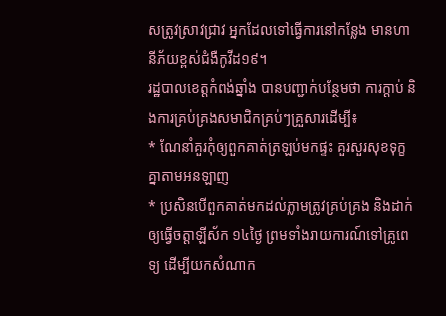សត្រូវស្រាវជ្រាវ អ្នកដែលទៅធ្វើការនៅកន្លែង មានហានីភ័យខ្ពស់ជំងឺកូវីដ១៩។
រដ្ឋបាលខេត្តកំពង់ឆ្នាំង បានបញ្ជាក់បន្ថែមថា ការក្តាប់ និងការគ្រប់គ្រងសមាជិកគ្រប់ៗគ្រួសារដើម្បី៖
* ណែនាំគួរកុំឲ្យពួកគាត់ត្រឡប់មកផ្ទះ គួរសួរសុខទុក្ខគ្នាតាមអនឡាញ
* ប្រសិនបើពួកគាត់មកដល់ភ្លាមត្រូវគ្រប់គ្រង និងដាក់ឲ្យធ្វើចត្តាឡីស័ក ១៤ថ្ងៃ ព្រមទាំងរាយការណ៍ទៅគ្រូពេទ្យ ដើម្បីយកសំណាក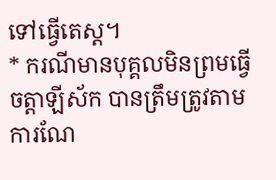ទៅធ្វើតេស្ត។
* ករណីមានបុគ្គលមិនព្រមធ្វើចត្តាឡីស័ក បានត្រឹមត្រូវតាមការណែ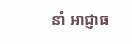នាំ អាជ្ញាធ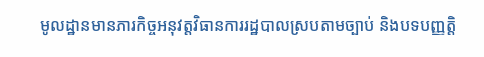មូលដ្ឋានមានភារកិច្ចអនុវត្តវិធានការរដ្ឋបាលស្របតាមច្បាប់ និងបទបញ្ញត្តិ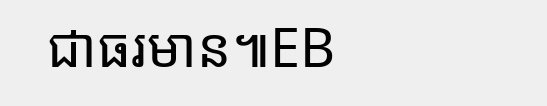ជាធរមាន៕EB